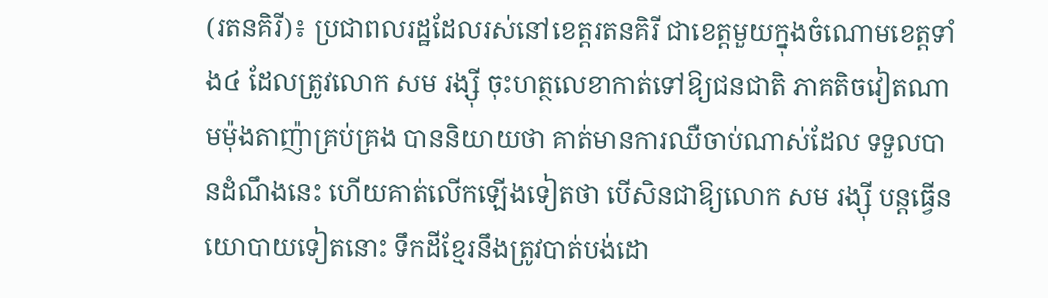(រតនគិរី)៖ ប្រជាពលរដ្ឋដែលរស់នៅខេត្តរតនគិរី ជាខេត្តមួយក្នុងចំណោមខេត្តទាំង៤ ដែលត្រូវលោក សម រង្ស៊ី ចុះហត្ថលេខាកាត់ទៅឱ្យជនជាតិ ភាគតិចវៀតណាមម៉ុងតាញ៉ាគ្រប់គ្រង បាននិយាយថា គាត់មានការឈឺចាប់ណាស់ដែល ទទួលបានដំណឹងនេះ ហើយគាត់លើកឡើងទៀតថា បើសិនជាឱ្យលោក សម រង្ស៊ី បន្តធ្វើនយោបាយទៀតនោះ ទឹកដីខ្មែរនឹងត្រូវបាត់បង់ដោ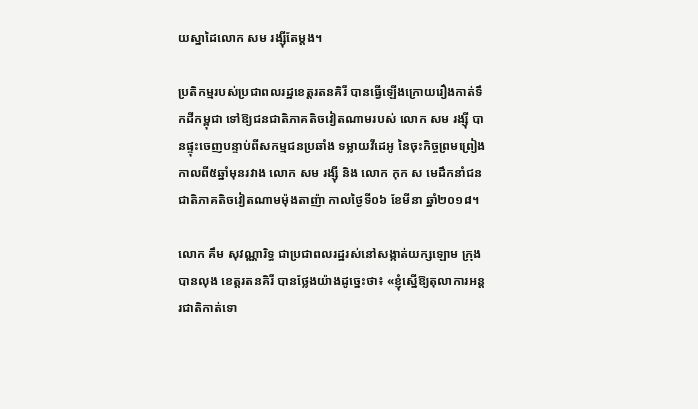យស្នាដៃលោក សម រង្ស៊ីតែម្តង។

ប្រតិកម្មរបស់ប្រជាពលរដ្ឋខេត្តរតនគិរី បានធ្វើឡើងក្រោយរឿងកាត់ទឹកដីកម្ពុជា ទៅឱ្យជនជាតិភាគតិចវៀតណាមរបស់ លោក សម រង្ស៊ី បានផ្ទុះចេញបន្ទាប់ពីសកម្មជនប្រឆាំង ទម្លាយវីដេអូ នៃចុះកិច្ចព្រមព្រៀង កាលពី៥ឆ្នាំមុនរវាង លោក សម រង្ស៊ី និង លោក កុក ស មេដឹកនាំជនជាតិភាគតិចវៀតណាមម៉ុងតាញ៉ា កាលថ្ងៃទី០៦ ខែមីនា ឆ្នាំ២០១៨។

លោក គឹម សុវណ្ណារិទ្ធ ជាប្រជាពលរដ្ឋរស់នៅសង្កាត់យក្សឡោម ក្រុងបានលុង ខេត្តរតនគិរី បានថ្លែងយ៉ាងដូច្នេះថា៖ «ខ្ញុំស្នើឱ្យតុលាការអន្តរជាតិកាត់ទោ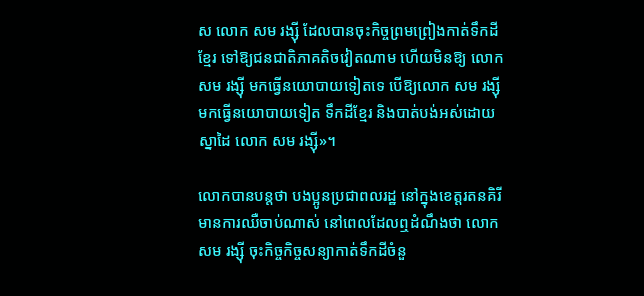ស លោក សម រង្ស៊ី ដែលបានចុះកិច្ចព្រមព្រៀងកាត់ទឹកដីខ្មែរ ទៅឱ្យជនជាតិភាគតិចវៀតណាម ហើយមិនឱ្យ លោក សម រង្ស៊ី មកធ្វើនយោបាយទៀតទេ បើឱ្យលោក សម រង្ស៊ី មកធ្វើនយោបាយទៀត ទឹកដីខ្មែរ និងបាត់បង់អស់ដោយស្នាដៃ លោក សម រង្ស៊ី»។

លោកបានបន្តថា បងប្អូនប្រជាពលរដ្ឋ នៅក្នុងខេត្តរតនគិរីមានការឈឺចាប់ណាស់ នៅពេលដែលឮដំណឹងថា លោក សម រង្ស៊ី ចុះកិច្ចកិច្ចសន្យាកាត់ទឹកដីចំនួ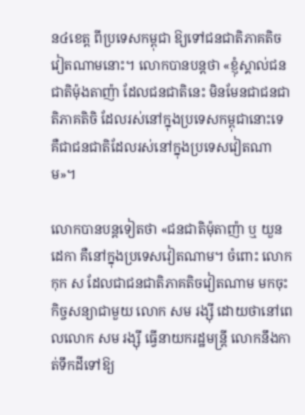ន៤ខេត្ត ពីប្រទេសកម្ពុជា ឱ្យទៅជនជាតិភាគតិចវៀតណាមនោះ។ លោកបានបន្តថា «ខ្ញុំស្គាល់ជនជាតិម៉ុងតាញ៉ា ដែលជនជាតិនេះ មិនមែនជាជនជាតិភាគតិចិ ដែលរស់នៅក្នុងប្រទេសកម្ពុជានោះទេ គឺជាជនជាតិដែលរស់នៅក្នុងប្រទេសវៀតណាម»។

លោកបានបន្តទៀតថា «ជនជាតិម៉ុតាញ៉ា ឬ យួនដេកា គឺនៅក្នុងប្រទេសវៀតណាម។ ចំពោះ លោក កុក ស ដែលជាជនជាតិភាគតិចវៀតណាម មកចុះកិច្ចសន្យាជាមួយ លោក សម រង្ស៊ី ដោយថានៅពេលលោក សម រង្ស៊ី ធ្វើនាយករដ្ឋមន្រ្តី លោកនឹងកាត់ទឹកដីទៅឱ្យ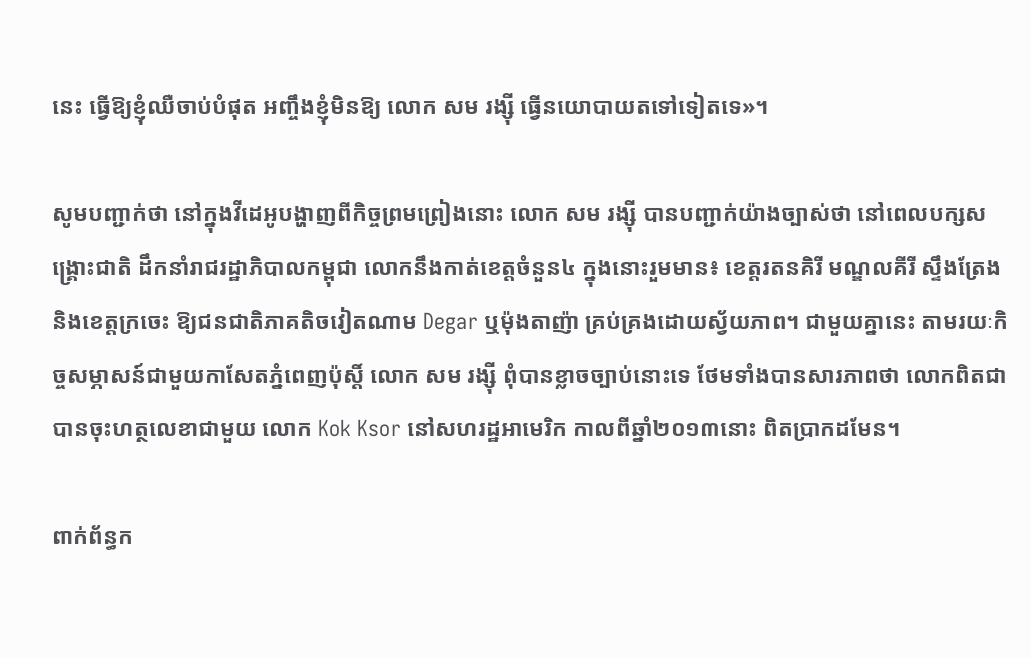នេះ ធ្វើឱ្យខ្ញុំឈឺចាប់បំផុត អញ្ចឹងខ្ញុំមិនឱ្យ លោក សម រង្ស៊ី ធ្វើនយោបាយតទៅទៀតទេ»។

សូមបញ្ជាក់ថា នៅក្នុងវីដេអូបង្ហាញពីកិច្ចព្រមព្រៀងនោះ លោក សម រង្ស៊ី បានបញ្ជាក់យ៉ាងច្បាស់ថា នៅពេលបក្សសង្គ្រោះជាតិ ដឹកនាំរាជរដ្ឋាភិបាលកម្ពុជា លោកនឹងកាត់ខេត្តចំនួន៤ ក្នុងនោះរួមមាន៖ ខេត្តរតនគិរី មណ្ឌលគីរី ស្ទឹងត្រែង និងខេត្តក្រចេះ ឱ្យជនជាតិភាគតិចវៀតណាម Degar ឬម៉ុងតាញ៉ា គ្រប់គ្រងដោយស្វ័យភាព។ ជាមួយគ្នានេះ តាមរយៈកិច្ចសម្ភាសន៍ជាមួយកាសែតភ្នំពេញប៉ុស្តិ៍ លោក សម រង្ស៊ី ពុំបានខ្លាចច្បាប់នោះទេ ថែមទាំងបានសារភាពថា លោកពិតជាបានចុះហត្ថលេខាជាមួយ លោក Kok Ksor នៅសហរដ្ឋអាមេរិក កាលពីឆ្នាំ២០១៣នោះ ពិតប្រាកដមែន។

ពាក់ព័ន្ធក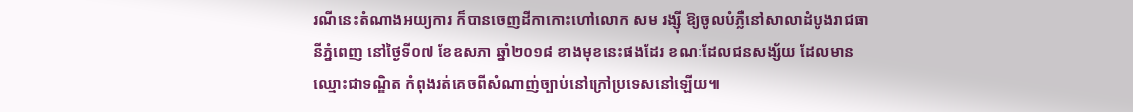រណីនេះតំណាងអយ្យការ ក៏បានចេញដីកាកោះហៅលោក សម រង្ស៊ី ឱ្យចូលបំភ្លឺនៅសាលាដំបូងរាជធានីភ្នំពេញ នៅថ្ងៃទី០៧ ខែឧសភា ឆ្នាំ២០១៨ ខាងមុខនេះផងដែរ ខណៈដែលជនសង្ស័យ ដែលមានឈ្មោះជាទណ្ឌិត កំពុងរត់គេចពីសំណាញ់ច្បាប់នៅក្រៅប្រទេសនៅឡើយ៕